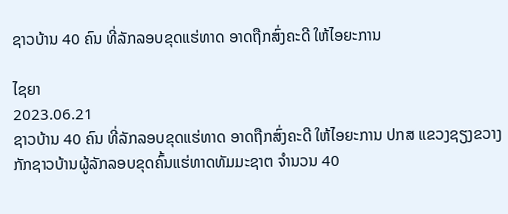ຊາວບ້ານ 40 ຄົນ ທີ່ລັກລອບຂຸດແຮ່ທາດ ອາດຖືກສົ່ງຄະດີ ໃຫ້ໄອຍະການ

ໄຊຍາ
2023.06.21
ຊາວບ້ານ 40 ຄົນ ທີ່ລັກລອບຂຸດແຮ່ທາດ ອາດຖືກສົ່ງຄະດີ ໃຫ້ໄອຍະການ ປກສ ແຂວງຊຽງຂວາງ ກັກຊາວບ້ານຜູ້ລັກລອບຂຸດຄົ້ນແຮ່ທາດທັມມະຊາຕ ຈຳນວນ 40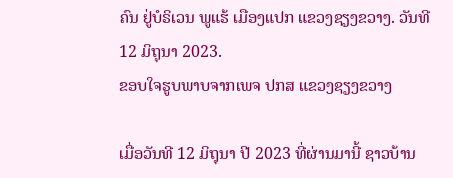ຄົນ ຢູ່ບໍຣິເວນ ພູແຮ້ ເມືອງແປກ ແຂວງຊຽງຂວາງ. ວັນທີ 12 ມິຖຸນາ 2023.
ຂອບໃຈຮູບພາບຈາກເພຈ ປກສ ແຂວງຊຽງຂວາງ

ເມື່ອວັນທີ 12 ມິຖຸນາ ປີ 2023 ທີ່ຜ່ານມານີ້ ຊາວບ້ານ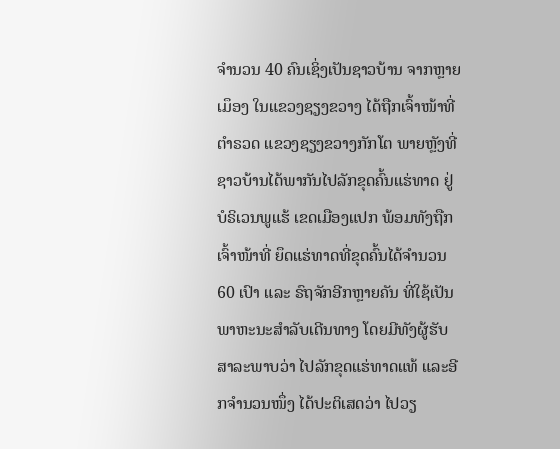ຈຳນວນ 40 ຄົນເຊິ່ງເປັນຊາວບ້ານ ຈາກຫຼາຍເມຶອງ ໃນແຂວງຊຽງຂວາງ ໄດ້ຖືກເຈົ້າໜ້າທີ່ຕຳຣວດ ແຂວງຊຽງຂວາງກັກໂຕ ພາຍຫຼັງທີ່ຊາວບ້ານໄດ້ພາກັນໄປລັກຂຸດຄົ້ນແຮ່ທາດ ຢູ່ບໍຣິເວນພູແຮ້ ເຂດເມືອງແປກ ພ້ອມທັງຖືກເຈົ້າໜ້າທີ່ ຍຶດແຮ່ທາດທີ່ຂຸດຄົ້ນໄດ້ຈຳນວນ 60 ເປົາ ແລະ ຣົຖຈັກອີກຫຼາຍຄັນ ທີ່ໃຊ້ເປັນພາຫະນະສຳລັບເດີນທາງ ໂດຍມີທັງຜູ້ຮັບສາລະພາບວ່າ ໄປລັກຂຸດແຮ່ທາດແທ້ ແລະອີກຈຳນວນໜຶ່ງ ໄດ້ປະຕິເສດວ່າ ໄປວຽ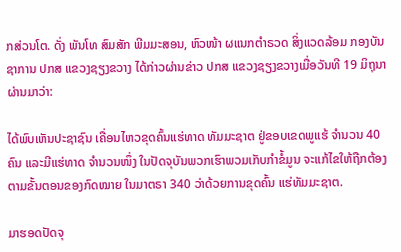ກສ່ວນໂຕ. ດັ່ງ ພັນໂທ ສົມສັກ ພີມມະສອນ, ຫົວໜ້າ ຜແນກຕຳຣວດ ສິ່ງແວດລ້ອມ ກອງບັນຊາການ ປກສ ແຂວງຊຽງຂວາງ ໄດ້ກ່າວຜ່ານຂ່າວ ປກສ ແຂວງຊຽງຂວາງເມື່ອວັນທີ 19 ມິຖຸນາ ຜ່ານມາວ່າ:

ໄດ້ພົບເຫັນປະຊາຊົນ ເຄື່ອນໄຫວຂຸດຄົ້ນແຮ່ທາດ ທັມມະຊາຕ ຢູ່ຂອບເຂດພູແຮ້ ຈຳນວນ 40 ຄົນ ແລະມີແຮ່ທາດ ຈຳນວນໜຶ່ງ ໃນປັດຈຸບັນພວກເຮົາພວມເກັບກຳຂໍ້ມູນ ຈະແກ້ໄຂໃຫ້ຖືກຕ້ອງ ຕາມຂັ້ນຕອນຂອງກົດໝາຍ ໃນມາຕຣາ 340 ວ່າດ້ວຍການຂຸດຄົ້ນ ແຮ່ທັມມະຊາຕ.

ມາຮອດປັດຈຸ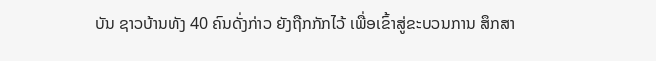ບັນ ຊາວບ້ານທັງ 40 ຄົນດັ່ງກ່າວ ຍັງຖືກກັກໄວ້ ເພື່ອເຂົ້າສູ່ຂະບວນການ ສຶກສາ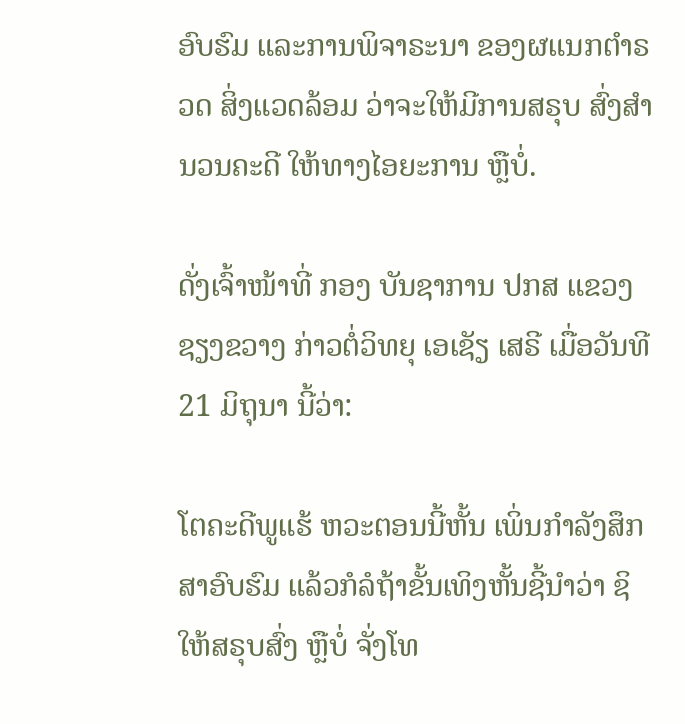ອົບຮົມ ແລະການພິຈາຣະນາ ຂອງຜແນກຕຳຣວດ ສິ່ງແວດລ້ອມ ວ່າຈະໃຫ້ມີການສຣຸບ ສົ່ງສຳນວນຄະດີ ໃຫ້ທາງໄອຍະການ ຫຼືບໍ່.

ດັ່ງເຈົ້າໜ້າທີ່ ກອງ ບັນຊາການ ປກສ ແຂວງຊຽງຂວາງ ກ່າວຕໍ່ວິທຍຸ ເອເຊັຽ ເສຣີ ເມື່ອວັນທີ 21 ມິຖຸນາ ນີ້ວ່າ:

ໂຕຄະດີພູແຮ້ ຫວະຕອນນີ້ຫັ້ນ ເພິ່ນກຳລັງສຶກສາອົບຮົມ ແລ້ວກໍລໍຖ້າຂັ້ນເທິງຫັ້ນຊີ້ນຳວ່າ ຊິໃຫ້ສຣຸບສົ່ງ ຫຼືບໍ່ ຈັ່ງໂທ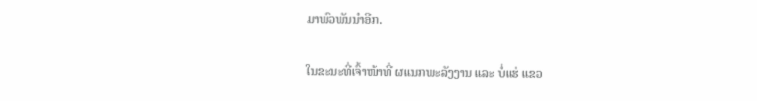ມາພົວພັນນຳອີກ.

ໃນຂະນະທີ່ເຈົ້າໜ້າທີ່ ຜແນກພະລັງງານ ແລະ ບໍ່ແຮ່ ແຂວ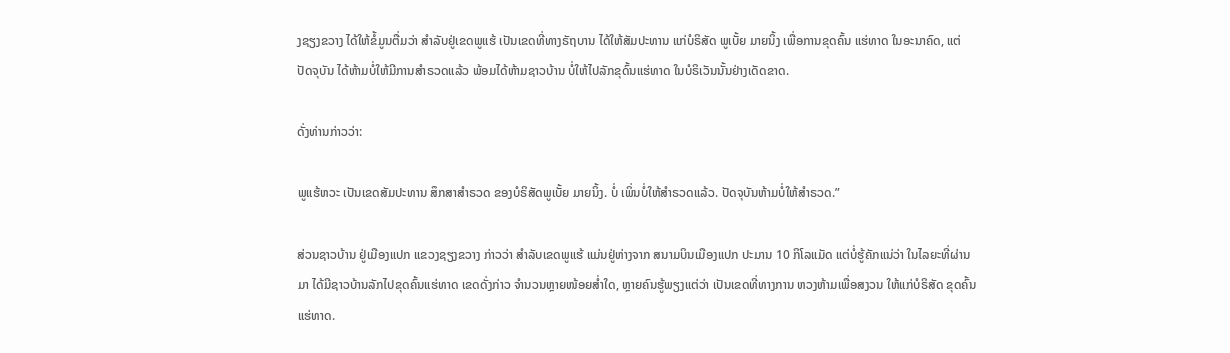ງຊຽງຂວາງ ໄດ້ໃຫ້ຂໍ້ມູນຕື່ມວ່າ ສຳລັບຢູ່ເຂດພູແຮ້ ເປັນເຂດທີ່ທາງຣັຖບານ ໄດ້ໃຫ້ສັມປະທານ ແກ່ບໍຣິສັດ ພູເບັ້ຍ ມາຍນິ້ງ ເພື່ອການຂຸດຄົ້ນ ແຮ່ທາດ ໃນອະນາຄົດ, ແຕ່ປັດຈຸບັນ ໄດ້ຫ້າມບໍ່ໃຫ້ມີການສຳຣວດແລ້ວ ພ້ອມໄດ້ຫ້າມຊາວບ້ານ ບໍ່ໃຫ້ໄປລັກຂຸດົ້ນແຮ່ທາດ ໃນບໍຣິເວັນນັ້ນຢ່າງເດັດຂາດ.

ດັ່ງທ່ານກ່າວວ່າ:

ພູແຮ້ຫວະ ເປັນເຂດສັມປະທານ ສຶກສາສຳຣວດ ຂອງບໍຣິສັດພູເບັ້ຍ ມາຍນິ້ງ. ບໍ່ ເພິ່ນບໍ່ໃຫ້ສຳຣວດແລ້ວ. ປັດຈຸບັນຫ້າມບໍ່ໃຫ້ສຳຣວດ.”

ສ່ວນຊາວບ້ານ ຢູ່ເມືອງແປກ ແຂວງຊຽງຂວາງ ກ່າວວ່າ ສໍາລັບເຂດພູແຮ້ ແມ່ນຢູ່ຫ່າງຈາກ ສນາມບິນເມືອງແປກ ປະມານ 10 ກິໂລແມັດ ແຕ່ບໍ່ຮູ້ຄັກແນ່ວ່າ ໃນໄລຍະທີ່ຜ່ານມາ ໄດ້ມີຊາວບ້ານລັກໄປຂຸດຄົ້ນແຮ່ທາດ ເຂດດັ່ງກ່າວ ຈຳນວນຫຼາຍໜ້ອຍສໍ່າໃດ, ຫຼາຍຄົນຮູ້ພຽງແຕ່ວ່າ ເປັນເຂດທີ່ທາງການ ຫວງຫ້າມເພື່ອສງວນ ໃຫ້ແກ່ບໍຣິສັດ ຂຸດຄົ້ນແຮ່ທາດ.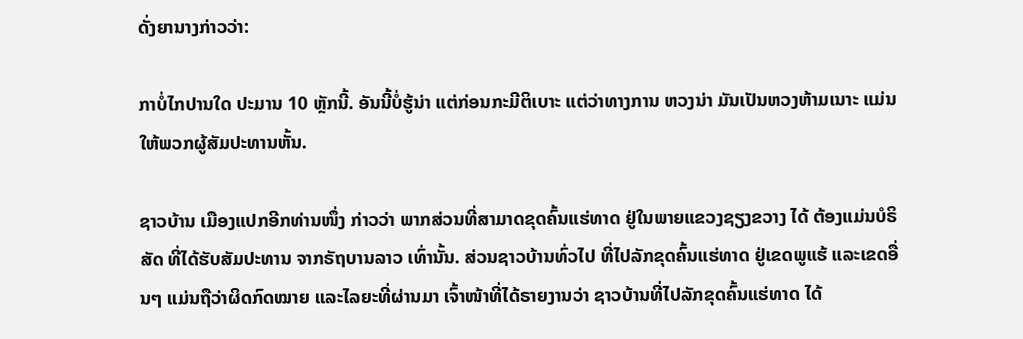ດັ່ງຍານາງກ່າວວ່າ:

ກາບໍ່ໄກປານໃດ ປະມານ 10 ຫຼັກນີ້. ອັນນີ້ບໍ່ຮູ້ນ່າ ແຕ່ກ່ອນກະມີຕິເບາະ ແຕ່ວ່າທາງການ ຫວງນ່າ ມັນເປັນຫວງຫ້າມເນາະ ແມ່ນໃຫ້ພວກຜູ້ສັມປະທານຫັ້ນ.

ຊາວບ້ານ ເມືອງແປກອີກທ່ານໜຶ່ງ ກ່າວວ່າ ພາກສ່ວນທີ່ສາມາດຂຸດຄົ້ນແຮ່ທາດ ຢູ່ໃນພາຍແຂວງຊຽງຂວາງ ໄດ້ ຕ້ອງແມ່ນບໍຣິສັດ ທີ່ໄດ້ຮັບສັມປະທານ ຈາກຣັຖບານລາວ ເທົ່ານັ້ນ. ສ່ວນຊາວບ້ານທົ່ວໄປ ທີ່ໄປລັກຂຸດຄົ້ນແຮ່ທາດ ຢູ່ເຂດພູແຮ້ ແລະເຂດອື່ນໆ ແມ່ນຖືວ່າຜິດກົດໝາຍ ແລະໄລຍະທີ່ຜ່ານມາ ເຈົ້າໜ້າທີ່ໄດ້ຣາຍງານວ່າ ຊາວບ້ານທີ່ໄປລັກຂຸດຄົ້ນແຮ່ທາດ ໄດ້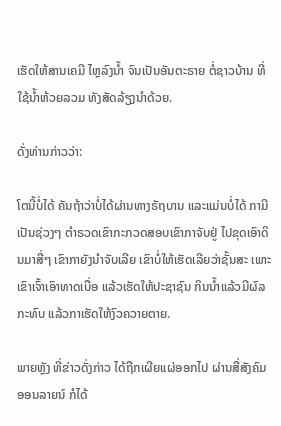ເຮັດໃຫ້ສານເຄມີ ໄຫຼລົງນໍ້າ ຈົນເປັນອັນຕະຣາຍ ຕໍ່ຊາວບ້ານ ທີ່ໃຊ້ນໍ້າຫ້ວຍລວມ ທັງສັດລ້ຽງນຳດ້ວຍ.

ດັ່ງທ່ານກ່າວວ່າ:

ໂຕນີ້ບໍ່ໄດ້ ຄັນຖ້າວ່າບໍ່ໄດ້ຜ່ານທາງຣັຖບານ ແລະແມ່ນບໍ່ໄດ້ ກາມີເປັນຊ່ວງໆ ຕຳຣວດເຂົາກະກວດສອບເຂົາກາຈັບຢູ່ ໄປຂຸດເອົາດິນມາສື່ໆ ເຂົາກາຍັງນຳຈັບເລີຍ ເຂົາບໍ່ໃຫ້ເຮັດເລີຍວ່າຊັ້ນສະ ເພາະເຂົາເຈົ້າເອົາທາດເບື່ອ ແລ້ວເຮັດໃຫ້ປະຊາຊົນ ກິນນໍ້າແລ້ວມີຜົລກະທົບ ແລ້ວກາເຮັດໃຫ້ງົວຄວາຍຕາຍ.

ພາຍຫຼັງ ທີ່ຂ່າວດັ່ງກ່າວ ໄດ້ຖືກເຜີຍແຜ່ອອກໄປ ຜ່ານສື່ສັງຄົມອອນລາຍນ໌ ກໍໄດ້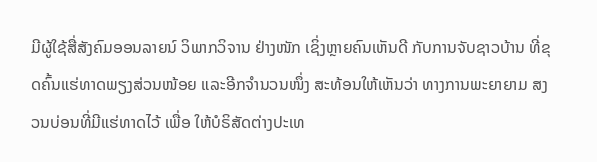ມີຜູ້ໃຊ້ສື່ສັງຄົມອອນລາຍນ໌ ວິພາກວິຈານ ຢ່າງໜັກ ເຊິ່ງຫຼາຍຄົນເຫັນດີ ກັບການຈັບຊາວບ້ານ ທີ່ຂຸດຄົ້ນແຮ່ທາດພຽງສ່ວນໜ້ອຍ ແລະອີກຈຳນວນໜຶ່ງ ສະທ້ອນໃຫ້ເຫັນວ່າ ທາງການພະຍາຍາມ ສງວນບ່ອນທີ່ມີແຮ່ທາດໄວ້ ເພື່ອ ໃຫ້ບໍຣິສັດຕ່າງປະເທ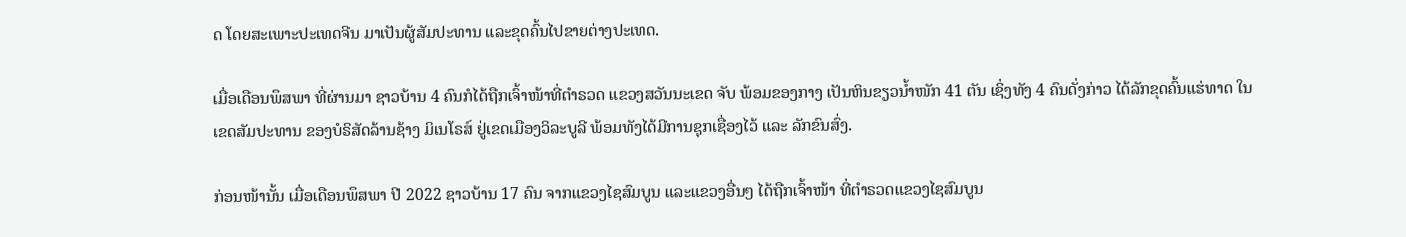ດ ໂດຍສະເພາະປະເທດຈີນ ມາເປັນຜູ້ສັມປະທານ ແລະຂຸດຄົ້ນໄປຂາຍຕ່າງປະເທດ.

ເມື່ອເດືອນພຶສພາ ທີ່ຜ່ານມາ ຊາວບ້ານ 4 ຄົນກໍໄດ້ຖືກເຈົ້າໜ້າທີ່ຕໍາຣວດ ແຂວງສວັນນະເຂດ ຈັບ ພ້ອມຂອງກາງ ເປັນຫິນຂຽວນໍ້າໜັກ 41 ຕັນ ເຊິ່ງທັງ 4 ຄົນດັ່ງກ່າວ ໄດ້ລັກຂຸດຄົ້ນແຮ່ທາດ ໃນເຂດສັມປະທານ ຂອງບໍຣິສັດລ້ານຊ້າງ ມິເນໂຣສ໌ ຢູ່ເຂດເມືອງວິລະບູລີ ພ້ອມທັງໄດ້ມີການຊຸກເຊື່ອງໄວ້ ແລະ ລັກຂົນສົ່ງ.

ກ່ອນໜ້ານັ້ນ ເມື່ອເດືອນພຶສພາ ປີ 2022 ຊາວບ້ານ 17 ຄົນ ຈາກແຂວງໄຊສົມບູນ ແລະແຂວງອື່ນໆ ໄດ້ຖືກເຈົ້າໜ້າ ທີ່ຕຳຣວດແຂວງໄຊສົມບູນ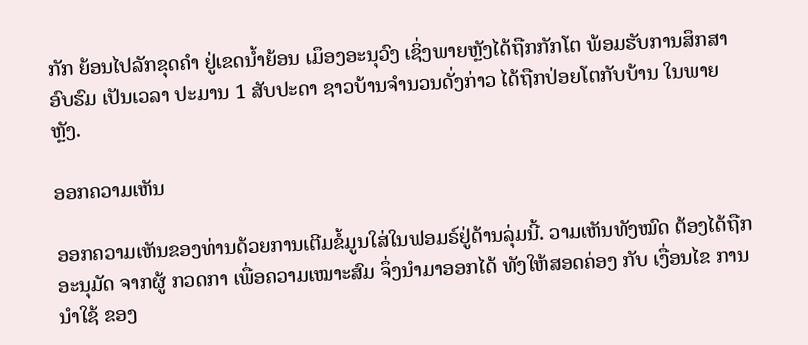ກັກ ຍ້ອນໄປລັກຂຸດຄຳ ຢູ່ເຂດນໍ້າຍ້ອນ ເມຶອງອະນຸວົງ ເຊິ່ງພາຍຫຼັງໄດ້ຖືກກັກໂຕ ພ້ອມຮັບການສຶກສາອົບຮົມ ເປັນເວລາ ປະມານ 1 ສັບປະດາ ຊາວບ້ານຈຳນວນດັ່ງກ່າວ ໄດ້ຖືກປ່ອຍໂຕກັບບ້ານ ໃນພາຍຫຼັງ.

ອອກຄວາມເຫັນ

ອອກຄວາມເຫັນຂອງທ່ານດ້ວຍການເຕີມຂໍ້ມູນໃສ່ໃນຟອມຣ໌ຢູ່ດ້ານລຸ່ມນີ້. ວາມເຫັນທັງໝົດ ຕ້ອງໄດ້ຖືກ ອະນຸມັດ ຈາກຜູ້ ກວດກາ ເພື່ອຄວາມເໝາະສົມ ຈຶ່ງນໍາມາອອກໄດ້ ທັງໃຫ້ສອດຄ່ອງ ກັບ ເງື່ອນໄຂ ການນຳໃຊ້ ຂອງ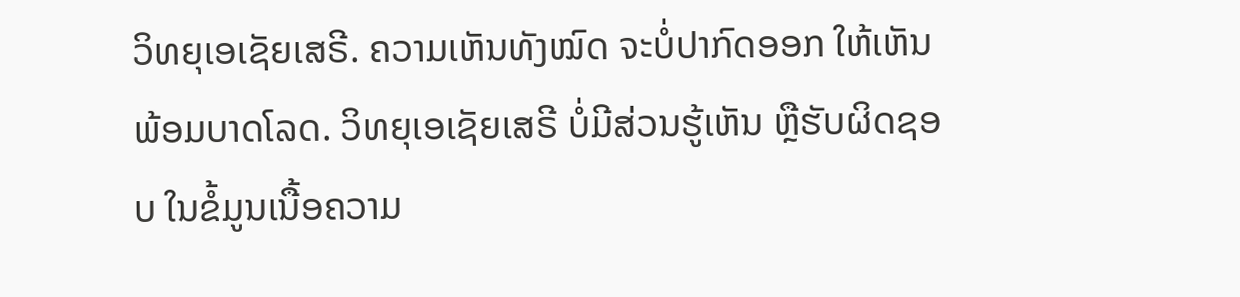ວິທຍຸເອເຊັຍເສຣີ. ຄວາມເຫັນທັງໝົດ ຈະບໍ່ປາກົດອອກ ໃຫ້ເຫັນພ້ອມບາດໂລດ. ວິທຍຸເອເຊັຍເສຣີ ບໍ່ມີສ່ວນຮູ້ເຫັນ ຫຼືຮັບຜິດຊອບ ໃນຂໍ້ມູນເນື້ອຄວາມ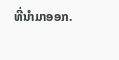ທີ່ນໍາມາອອກ.